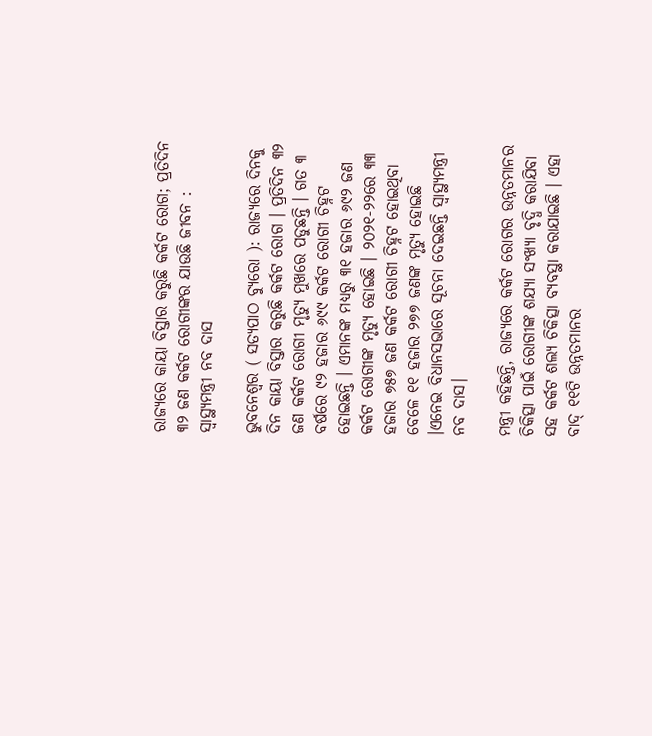ରାଜ୍ୟରେ କାୟା ବିସ୍ତାର କରୁଛି କର୍କଟ ରୋଗ; ପ୍ରତିଦିନ ୩୨ ଜଣ କର୍କଟ ରୋଗୀଙ୍କର ଯାଉଛି ଜୀବନ : ସ୍ୱାସ୍ଥ୍ୟମନ୍ତ୍ରୀ ନବ ଦାସ

ଭୁବନେଶ୍ୱର ( ସତ୍ୟପାଠ ବ୍ୟୁରୋ ): ରାଜ୍ୟରେ ଦିନକୁ ଦିନ କାୟା ବିସ୍ତାର କରୁଛି କର୍କଟ ରୋଗ । ପ୍ରତିଦିନ ୩୨ ଜଣ କର୍କଟ ରୋଗୀ ମୃତ୍ୟୁ ମୁଖରେ ପଡୁଛନ୍ତି । ଗତ ୩ ବର୍ଷରେ ୯୨ ହଜାର ୬୯୯ କର୍କଟ ରୋଗୀ ଚିହ୍ନଟ ହୋଇଛନ୍ତି । ଏମାନଙ୍କ ମଧ୍ୟରୁ ୩୧ ହଜାର ୬୯୨ ଜଣ କର୍କଟ ରୋଗୀଙ୍କ ମୃତ୍ୟୁ ହୋଇଛି । ୨୦୨୧-୨୨ରେ ୩୩ ହଜାର ୭୫୭ ଜଣ କର୍କଟ ରୋଗୀ ଚିହ୍ନଟ ହୋଇଥିବା ବେଳେ ୧୧ ହଜାର ୨୭୭ ଜଣଙ୍କ ମୃତ୍ୟୁ ହୋଇଛି ।ଏନେଇ ବିଧାନସଭାରେ ସୂଚନା ଦେଇଛନ୍ତି ସ୍ୱାସ୍ଥ୍ୟମନ୍ତ୍ରୀ ନବ ଦାସ।

ମନ୍ତ୍ରୀ କହିଛନ୍ତି, ରାଜ୍ୟରେ କର୍କଟ ରୋଗର ଉନ୍ନତମାନର ଚିକିତ୍ସା ପାଇଁ ରୋଗୀଙ୍କ ଶଯ୍ୟା ସଂଖ୍ୟା ବୃଦ୍ଧି କରାଯିବା ସହ କର୍କଟ ଶଲ୍ୟ ଚିକିତ୍ସା ବ୍ୟବସ୍ଥା କରାଯାଇଛି । ଏହା ବାଦ୍ ୧୧ଟି ଉନ୍ନତମାନର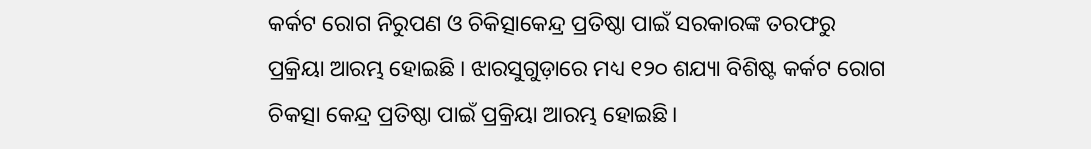କର୍କଟ ରୋଗ ନିରୁପଣ ଓ ଚିକିତ୍ସାକେନ୍ଦ୍ର ପ୍ରତିଷ୍ଠା ପାଇଁ ସରକାରଙ୍କ ତରଫରୁ ପ୍ରକ୍ରିୟା ଆରମ୍ଭ ହୋଇଛି । ଝାରସୁଗୁଡ଼ାରେ ମଧ୍ୟ ୧୨୦ ଶଯ୍ୟା ବିଶିଷ୍ଟ କର୍କଟ ରୋଗ ଚିକତ୍ସା କେନ୍ଦ୍ର ପ୍ରତିଷ୍ଠା ପାଇଁ ପ୍ରକ୍ରିୟା ଆରମ୍ଭ ହୋଇଛି।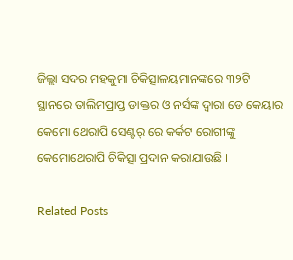ଜିଲ୍ଲା ସଦର ମହକୁମା ଚିକିତ୍ସାଳୟମାନଙ୍କରେ ୩୨ଟି ସ୍ଥାନରେ ତାଲିମପ୍ରାପ୍ତ ଡାକ୍ତର ଓ ନର୍ସଙ୍କ ଦ୍ୱାରା ଡେ କେୟାର କେମୋ ଥେରାପି ସେଣ୍ଟର୍ ରେ କର୍କଟ ରୋଗୀଙ୍କୁ କେମୋଥେରାପି ଚିକିତ୍ସା ପ୍ରଦାନ କରାଯାଉଛି ।

Related Posts